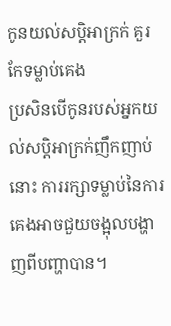កូនយល់សប្តិអាក្រក់ គួរកែទម្លាប់គេង
ប្រសិនបើកូនរបស់អ្នកយល់សប្តិអាក្រក់ញឹកញាប់នោះ ការរក្សាទម្លាប់នៃការគេងអាចជួយចង្អុលបង្ហាញពីបញ្ហាបាន។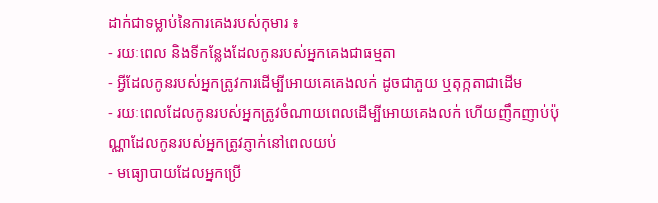ដាក់ជាទម្លាប់នៃការគេងរបស់កុមារ ៖
- រយៈពេល និងទីកន្លែងដែលកូនរបស់អ្នកគេងជាធម្មតា
- អ្វីដែលកូនរបស់អ្នកត្រូវការដើម្បីអោយគេគេងលក់ ដូចជាភួយ ឬតុក្កតាជាដើម
- រយៈពេលដែលកូនរបស់អ្នកត្រូវចំណាយពេលដើម្បីអោយគេងលក់ ហើយញឹកញាប់ប៉ុណ្ណាដែលកូនរបស់អ្នកត្រូវភ្ញាក់នៅពេលយប់
- មធ្យោបាយដែលអ្នកប្រើ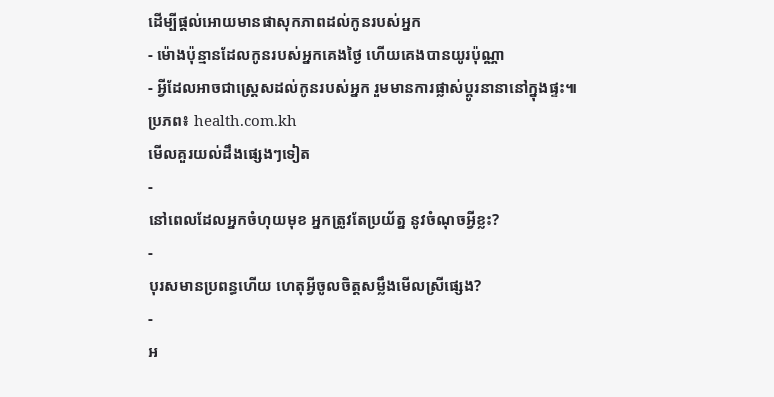ដើម្បីផ្តល់អោយមានផាសុកភាពដល់កូនរបស់អ្នក
- ម៉ោងប៉ុន្មានដែលកូនរបស់អ្នកគេងថ្ងៃ ហើយគេងបានយូរប៉ុណ្ណា
- អ្វីដែលអាចជាស្ត្រេសដល់កូនរបស់អ្នក រួមមានការផ្លាស់ប្តូរនានានៅក្នុងផ្ទះ៕
ប្រភព៖ health.com.kh
មើលគួរយល់ដឹងផ្សេងៗទៀត
-
នៅពេលដែលអ្នកចំហុយមុខ អ្នកត្រូវតែប្រយ័ត្ន នូវចំណុចអ្វីខ្លះ?
-
បុរសមានប្រពន្ធហើយ ហេតុអ្វីចូលចិត្តសម្លឹងមើលស្រីផ្សេង?
-
អ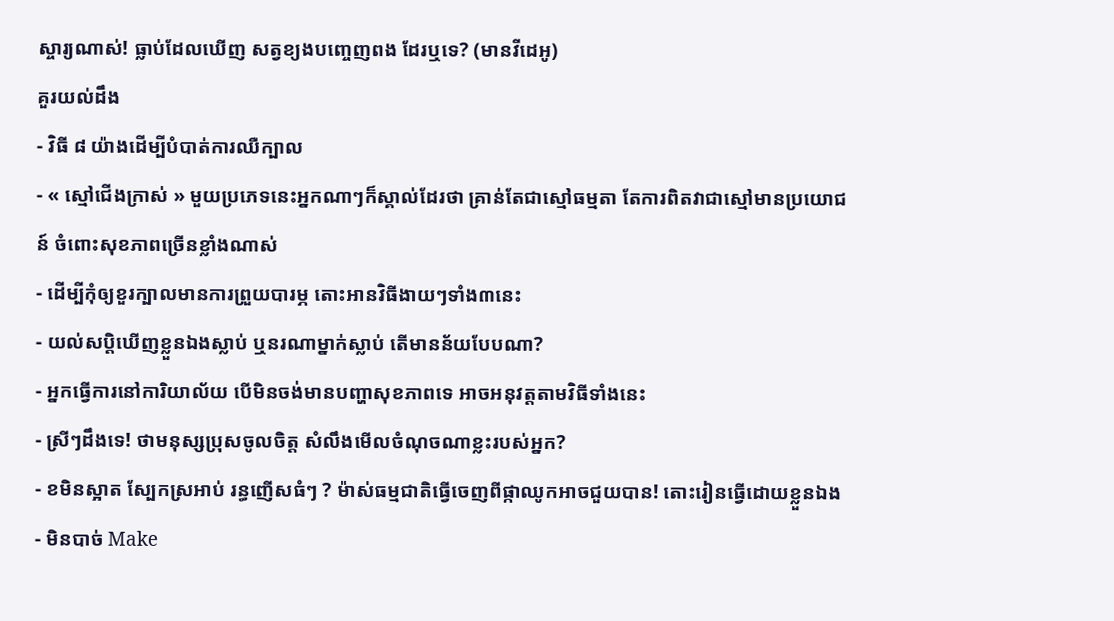ស្ចារ្យណាស់! ធ្លាប់ដែលឃើញ សត្វខ្យងបញ្ចេញពង ដែរឬទេ? (មានវីដេអូ)
គួរយល់ដឹង
- វិធី ៨ យ៉ាងដើម្បីបំបាត់ការឈឺក្បាល
- « ស្មៅជើងក្រាស់ » មួយប្រភេទនេះអ្នកណាៗក៏ស្គាល់ដែរថា គ្រាន់តែជាស្មៅធម្មតា តែការពិតវាជាស្មៅមានប្រយោជន៍ ចំពោះសុខភាពច្រើនខ្លាំងណាស់
- ដើម្បីកុំឲ្យខួរក្បាលមានការព្រួយបារម្ភ តោះអានវិធីងាយៗទាំង៣នេះ
- យល់សប្តិឃើញខ្លួនឯងស្លាប់ ឬនរណាម្នាក់ស្លាប់ តើមានន័យបែបណា?
- អ្នកធ្វើការនៅការិយាល័យ បើមិនចង់មានបញ្ហាសុខភាពទេ អាចអនុវត្តតាមវិធីទាំងនេះ
- ស្រីៗដឹងទេ! ថាមនុស្សប្រុសចូលចិត្ត សំលឹងមើលចំណុចណាខ្លះរបស់អ្នក?
- ខមិនស្អាត ស្បែកស្រអាប់ រន្ធញើសធំៗ ? ម៉ាស់ធម្មជាតិធ្វើចេញពីផ្កាឈូកអាចជួយបាន! តោះរៀនធ្វើដោយខ្លួនឯង
- មិនបាច់ Make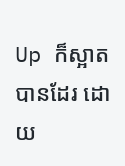Up ក៏ស្អាតបានដែរ ដោយ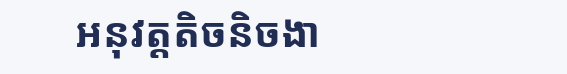អនុវត្តតិចនិចងា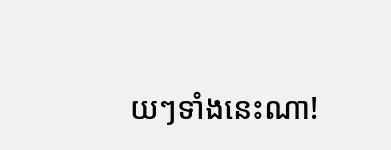យៗទាំងនេះណា!